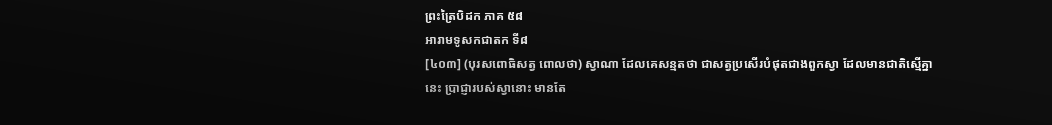ព្រះត្រៃបិដក ភាគ ៥៨
អារាមទូសកជាតក ទី៨
[៤០៣] (បុរសពោធិសត្វ ពោលថា) ស្វាណា ដែលគេសន្មតថា ជាសត្វប្រសើរបំផុតជាងពួកស្វា ដែលមានជាតិស្មើគ្នានេះ ប្រាជ្ញារបស់ស្វានោះ មានតែ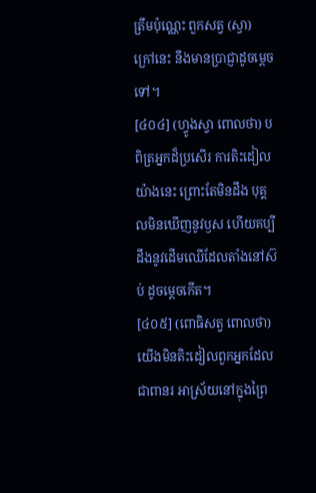ត្រឹមប៉ុណ្ណេះ ពួកសត្វ (ស្វា) ក្រៅនេះ នឹងមានប្រាជ្ញាដូចម្ដេចទៅ។
[៤០៤] (ហ្វូងស្វា ពោលថា) បពិត្រអ្នកដ៏ប្រសើរ ការតិះដៀលយ៉ាងនេះ ព្រោះតែមិនដឹង បុគ្គលមិនឃើញនូវឫស ហើយគប្បីដឹងនូវដើមឈើដែលតាំងនៅស៊ប់ ដូចម្ដេចកើត។
[៤០៥] (ពោធិសត្វ ពោលថា) យើងមិនតិះដៀលពួកអ្នកដែលជាពានរ អាស្រ័យនៅក្នុងព្រៃ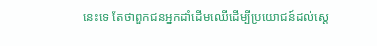នេះទេ តែថាពួកជនអ្នកដាំដើមឈើដើម្បីប្រយោជន៍ដល់ស្ដេ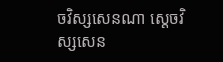ចវិស្សសេនណា ស្ដេចវិស្សសេន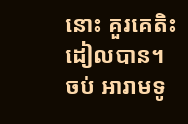នោះ គួរគេតិះដៀលបាន។
ចប់ អារាមទូ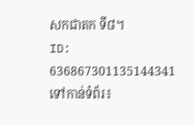សកជាតក ទី៨។
ID: 636867301135144341
ទៅកាន់ទំព័រ៖